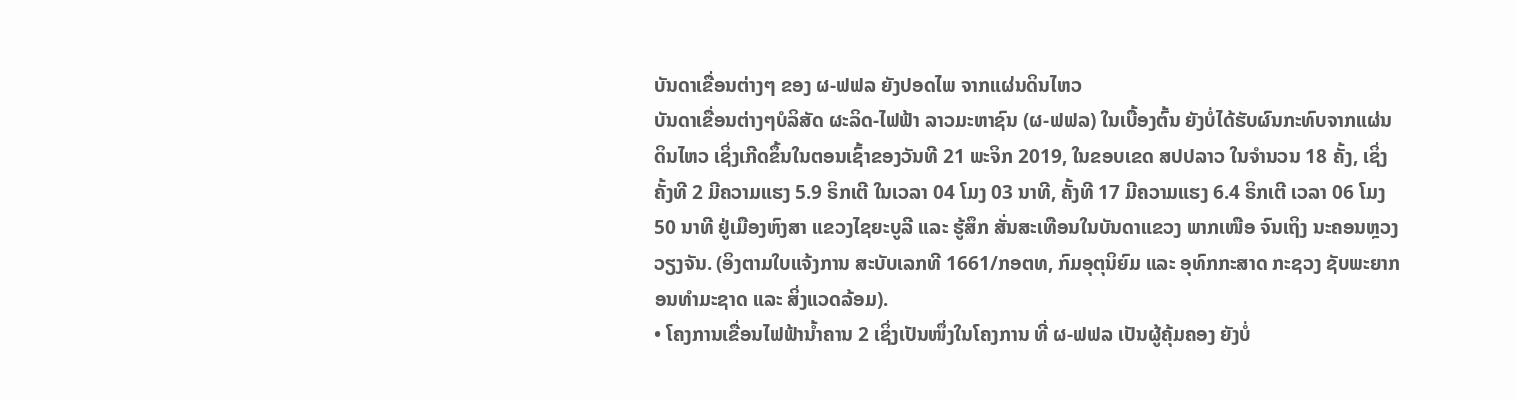ບັນດາເຂື່ອນຕ່າງໆ ຂອງ ຜ-ຟຟລ ຍັງປອດໄພ ຈາກແຜ່ນດິນໄຫວ
ບັນດາເຂື່ອນຕ່າງໆບໍລິສັດ ຜະລິດ-ໄຟຟ້າ ລາວມະຫາຊົນ (ຜ-ຟຟລ) ໃນເບື້ອງຕົ້ນ ຍັງບໍ່ໄດ້ຮັບຜົນກະທົບຈາກແຜ່ນດິນໄຫວ ເຊິ່ງເກີດຂຶ້ນໃນຕອນເຊົ້າຂອງວັນທີ 21 ພະຈິກ 2019, ໃນຂອບເຂດ ສປປລາວ ໃນຈຳນວນ 18 ຄັ້ງ, ເຊິ່ງຄັ້ງທີ 2 ມີຄວາມແຮງ 5.9 ຣິກເຕີ ໃນເວລາ 04 ໂມງ 03 ນາທີ, ຄັ້ງທີ 17 ມີຄວາມແຮງ 6.4 ຣິກເຕີ ເວລາ 06 ໂມງ 50 ນາທີ ຢູ່ເມືອງຫົງສາ ແຂວງໄຊຍະບູລີ ແລະ ຮູ້ສຶກ ສັ່ນສະເທືອນໃນບັນດາແຂວງ ພາກເໜືອ ຈົນເຖິງ ນະຄອນຫຼວງວຽງຈັນ. (ອິງຕາມໃບແຈ້ງການ ສະບັບເລກທີ 1661/ກອຕທ, ກົມອຸຕຸນິຍົມ ແລະ ອຸທົກກະສາດ ກະຊວງ ຊັບພະຍາກອນທຳມະຊາດ ແລະ ສິ່ງແວດລ້ອມ).
• ໂຄງການເຂື່ອນໄຟຟ້ານ້ຳຄານ 2 ເຊິ່ງເປັນໜຶ່ງໃນໂຄງການ ທີ່ ຜ-ຟຟລ ເປັນຜູ້ຄຸ້ມຄອງ ຍັງບໍ່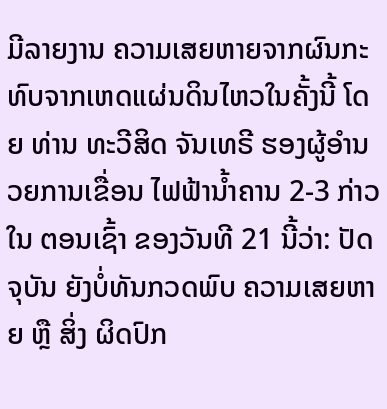ມີລາຍງານ ຄວາມເສຍຫາຍຈາກຜົນກະທົບຈາກເຫດແຜ່ນດິນໄຫວໃນຄັ້ງນີ້ ໂດຍ ທ່ານ ທະວີສິດ ຈັນເທຣີ ຮອງຜູ້ອຳນວຍການເຂື່ອນ ໄຟຟ້ານ້ຳຄານ 2-3 ກ່າວໃນ ຕອນເຊົ້າ ຂອງວັນທີ 21 ນີ້ວ່າ: ປັດຈຸບັນ ຍັງບໍ່ທັນກວດພົບ ຄວາມເສຍຫາຍ ຫຼື ສິ່ງ ຜິດປົກ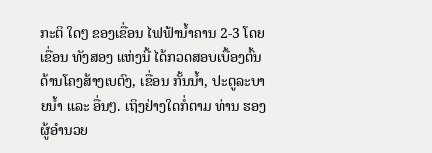ກະຕິ ໃດໆ ຂອງເຂື່ອນ ໄຟຟ້ານ້ຳຄານ 2-3 ໂດຍເຂື່ອນ ທັງສອງ ແຫ່ງນີ້ ໄດ້ກວດສອບເບື້ອງຕົ້ນ ດ້ານໂຄງສ້າງເບຕົງ, ເຂື່ອນ ກັ້ນນ້ຳ, ປະຕູລະບາຍນ້ຳ ແລະ ອື່ນໆ. ເຖິງຢ່າງໃດກໍ່ຕາມ ທ່ານ ຮອງຜູ້ອຳນວຍ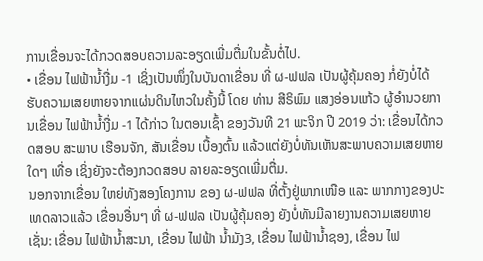ການເຂື່ອນຈະໄດ້ກວດສອບຄວາມລະອຽດເພີ່ມຕື່ມໃນຂັ້ນຕໍ່ໄປ.
• ເຂື່ອນ ໄຟຟ້ານ້ຳງື່ມ -1 ເຊິ່ງເປັນໜຶ່ງໃນບັນດາເຂື່ອນ ທີ່ ຜ-ຟຟລ ເປັນຜູ້ຄຸ້ມຄອງ ກໍ່ຍັງບໍ່ໄດ້ຮັບຄວາມເສຍຫາຍຈາກແຜ່ນດິນໄຫວໃນຄັ້ງນີ້ ໂດຍ ທ່ານ ສີຣິພົມ ແສງອ່ອນແກ້ວ ຜູ້ອຳນວຍການເຂື່ອນ ໄຟຟ້ານ້ຳງື່ມ -1 ໄດ້ກ່າວ ໃນຕອນເຊົ້າ ຂອງວັນທີ 21 ພະຈິກ ປີ 2019 ວ່າ: ເຂື່ອນໄດ້ກວດສອບ ສະພາບ ເຮືອນຈັກ, ສັນເຂື່ອນ ເບື້ອງຕົ້ນ ແລ້ວແຕ່ຍັງບໍ່ທັນເຫັນສະພາບຄວາມເສຍຫາຍໃດໆ ເທື່ອ ເຊິ່ງຍັງຈະຕ້ອງກວດສອບ ລາຍລະອຽດເພີ່ມຕື່ມ.
ນອກຈາກເຂື່ອນ ໃຫຍ່ທັງສອງໂຄງການ ຂອງ ຜ-ຟຟລ ທີ່ຕັ້ງຢູ່ພາກເໜືອ ແລະ ພາກກາງຂອງປະເທດລາວແລ້ວ ເຂື່ອນອື່ນໆ ທີ່ ຜ-ຟຟລ ເປັນຜູ້ຄຸ້ມຄອງ ຍັງບໍ່ທັນມີລາຍງານຄວາມເສຍຫາຍ ເຊັ່ນ: ເຂື່ອນ ໄຟຟ້ານ້ຳສະນາ, ເຂື່ອນ ໄຟຟ້າ ນ້ຳມັງ3, ເຂື່ອນ ໄຟຟ້ານ້ຳຊອງ, ເຂື່ອນ ໄຟ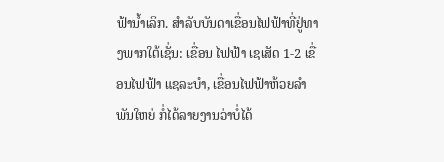ຟ້ານ້ຳເລິກ. ສໍາລັບບັນດາເຂື່ອນໄຟຟ້າທີ່ຢູ່ທາງພາກໃຕ້ເຊັ່ນ: ເຂື່ອນ ໄຟຟ້າ ເຊເສັດ 1-2 ເຂື່ອນໄຟຟ້າ ແຊລະບຳ, ເຂື່ອນໄຟຟ້າຫ້ວຍລຳພັນໃຫຍ່ ກໍ່ໄດ້ລາຍງານວ່າບໍ່ໄດ້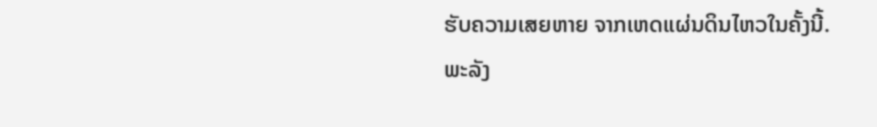ຮັບຄວາມເສຍຫາຍ ຈາກເຫດແຜ່ນດິນໄຫວໃນຄັ້ງນີ້.
ພະລັງ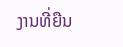ງານທີ່ຍືນ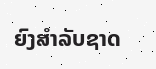ຍົງສຳລັບຊາດ